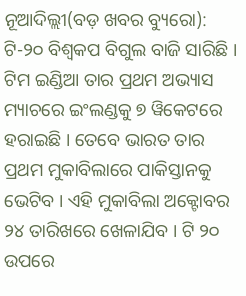ନୂଆଦିଲ୍ଲୀ(ବଡ଼ ଖବର ବ୍ୟୁରୋ): ଟି-୨୦ ବିଶ୍ୱକପ ବିଗୁଲ ବାଜି ସାରିଛି । ଟିମ ଇଣ୍ଡିଆ ତାର ପ୍ରଥମ ଅଭ୍ୟାସ ମ୍ୟାଚରେ ଇଂଲଣ୍ଡକୁ ୭ ୱିକେଟରେ ହରାଇଛି । ତେବେ ଭାରତ ତାର ପ୍ରଥମ ମୁକାବିଲାରେ ପାକିସ୍ତାନକୁ ଭେଟିବ । ଏହି ମୁକାବିଲା ଅକ୍ଟୋବର ୨୪ ତାରିଖରେ ଖେଳାଯିବ । ଟି ୨୦ ଉପରେ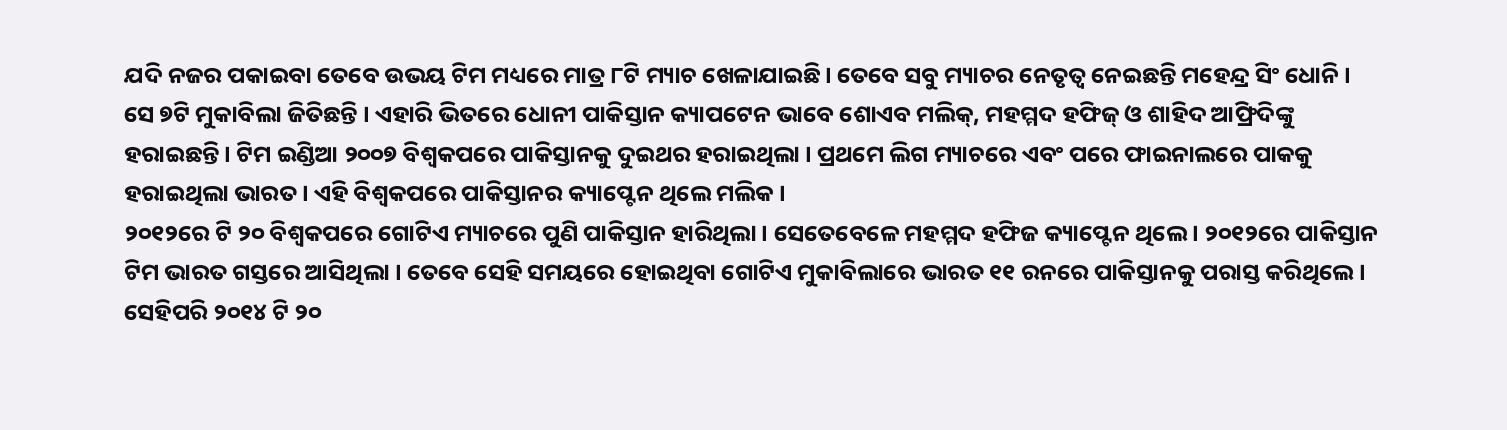ଯଦି ନଜର ପକାଇବା ତେବେ ଉଭୟ ଟିମ ମଧ୍ୟରେ ମାତ୍ର ୮ଟି ମ୍ୟାଚ ଖେଳାଯାଇଛି। ତେବେ ସବୁ ମ୍ୟାଚର ନେତୃତ୍ୱ ନେଇଛନ୍ତି ମହେନ୍ଦ୍ର ସିଂ ଧୋନି ।
ସେ ୭ଟି ମୁକାବିଲା ଜିତିଛନ୍ତି । ଏହାରି ଭିତରେ ଧୋନୀ ପାକିସ୍ତାନ କ୍ୟାପଟେନ ଭାବେ ଶୋଏବ ମଲିକ୍, ମହମ୍ମଦ ହଫିଜ୍ ଓ ଶାହିଦ ଆଫ୍ରିଦିଙ୍କୁ ହରାଇଛନ୍ତି । ଟିମ ଇଣ୍ଡିଆ ୨୦୦୭ ବିଶ୍ୱକପରେ ପାକିସ୍ତାନକୁ ଦୁଇଥର ହରାଇଥିଲା । ପ୍ରଥମେ ଲିଗ ମ୍ୟାଚରେ ଏବଂ ପରେ ଫାଇନାଲରେ ପାକକୁ ହରାଇଥିଲା ଭାରତ । ଏହି ବିଶ୍ୱକପରେ ପାକିସ୍ତାନର କ୍ୟାପ୍ଟେନ ଥିଲେ ମଲିକ ।
୨୦୧୨ରେ ଟି ୨୦ ବିଶ୍ୱକପରେ ଗୋଟିଏ ମ୍ୟାଚରେ ପୁଣି ପାକିସ୍ତାନ ହାରିଥିଲା । ସେତେବେଳେ ମହମ୍ମଦ ହଫିଜ କ୍ୟାପ୍ଟେନ ଥିଲେ । ୨୦୧୨ରେ ପାକିସ୍ତାନ ଟିମ ଭାରତ ଗସ୍ତରେ ଆସିଥିଲା । ତେବେ ସେହି ସମୟରେ ହୋଇଥିବା ଗୋଟିଏ ମୁକାବିଲାରେ ଭାରତ ୧୧ ରନରେ ପାକିସ୍ତାନକୁ ପରାସ୍ତ କରିଥିଲେ । ସେହିପରି ୨୦୧୪ ଟି ୨୦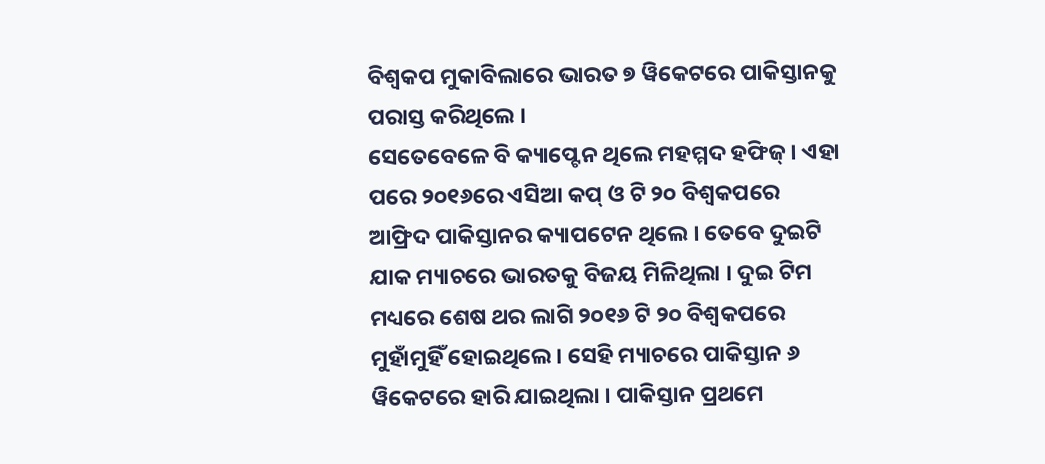ବିଶ୍ୱକପ ମୁକାବିଲାରେ ଭାରତ ୭ ୱିକେଟରେ ପାକିସ୍ତାନକୁ ପରାସ୍ତ କରିଥିଲେ ।
ସେତେବେଳେ ବି କ୍ୟାପ୍ଟେନ ଥିଲେ ମହମ୍ମଦ ହଫିଜ୍ । ଏହା ପରେ ୨୦୧୬ରେ ଏସିଆ କପ୍ ଓ ଟି ୨୦ ବିଶ୍ୱକପରେ ଆଫ୍ରିଦ ପାକିସ୍ତାନର କ୍ୟାପଟେନ ଥିଲେ । ତେବେ ଦୁଇଟି ଯାକ ମ୍ୟାଚରେ ଭାରତକୁ ବିଜୟ ମିଳିଥିଲା । ଦୁଇ ଟିମ ମଧ୍ୟରେ ଶେଷ ଥର ଲାଗି ୨୦୧୬ ଟି ୨୦ ବିଶ୍ୱକପରେ ମୁହାଁମୁହିଁ ହୋଇଥିଲେ । ସେହି ମ୍ୟାଚରେ ପାକିସ୍ତାନ ୬ ୱିକେଟରେ ହାରି ଯାଇଥିଲା । ପାକିସ୍ତାନ ପ୍ରଥମେ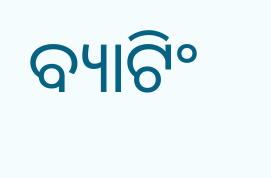ବ୍ୟାଟିଂ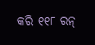କରି ୧୧୮ ରନ୍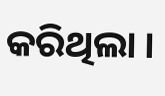କରିଥିଲା ।